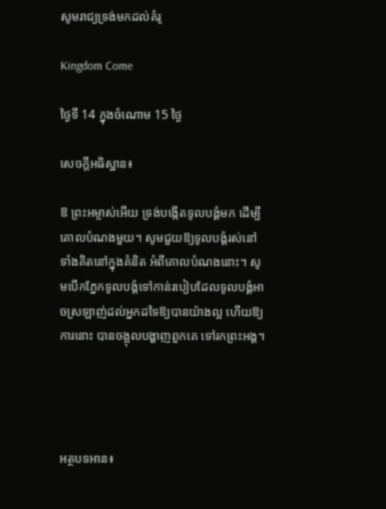សូមរាជ្យទ្រង់មកដល់គំរូ

Kingdom Come

ថ្ងៃទី 14 ក្នុងចំណោម 15 ថ្ងៃ

សេចក្ដីអធិស្ឋាន៖

ឱ ព្រះអម្ចាស់អើយ ទ្រង់បង្កើតទូលបង្គំមក ដើម្បីគោលបំណងមួយ។ សូមជួយឱ្យទូលបង្គំរស់នៅ ទាំងគិតនៅក្នុងគំនិត អំពីគោលបំណងនោះ។ សូមបើកភ្នែកទូលបង្គំទៅកាន់របៀបដែលទូលបង្គំអាចស្រឡាញ់ដល់អ្នកដទៃឱ្យបានយ៉ាងល្អ ហើយឱ្យការនោះ បានចង្អុលបង្ហាញពួកគេ ទៅរកព្រះអង្គ។




អត្ថបទអាន៖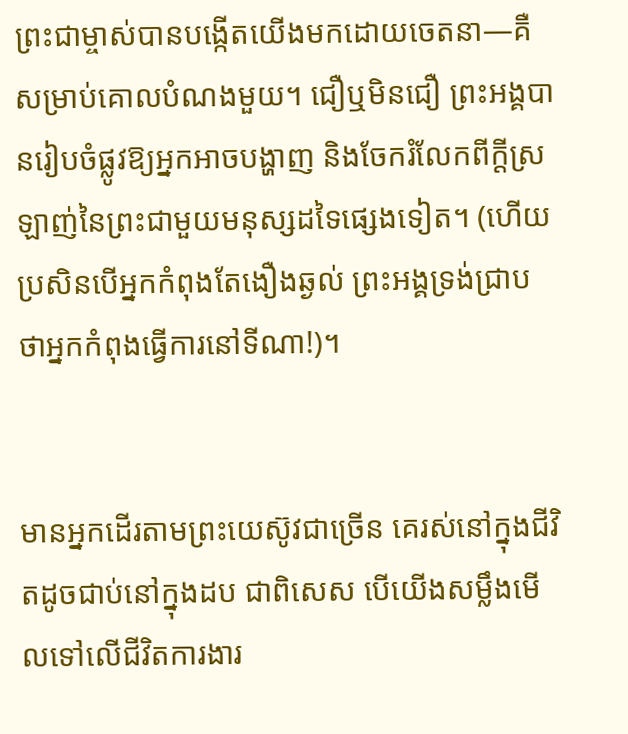ព្រះជាម្ចាស់បានបង្កើតយើងមកដោយចេតនា—គឺសម្រាប់គោលបំណងមួយ។ ជឿឬមិនជឿ ព្រះអង្គបានរៀបចំផ្លូវឱ្យអ្នកអាចបង្ហាញ និងចែករំលែកពីក្ដីស្រឡាញ់នៃព្រះជាមួយមនុស្សដទៃផ្សេងទៀត។ (ហើយប្រសិនបើអ្នកកំពុងតែងឿងឆ្ងល់ ព្រះអង្គទ្រង់ជ្រាប ថាអ្នកកំពុងធ្វើការនៅទីណា!)។


មានអ្នកដើរតាមព្រះយេស៊ូវជាច្រើន គេរស់នៅក្នុងជីវិតដូចជាប់នៅក្នុងដប ជាពិសេស បើយើងសម្លឹងមើលទៅលើជីវិតការងារ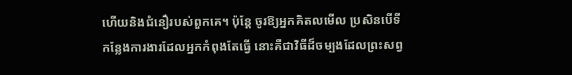ហើយនិងជំនឿរបស់ពួកគេ។ ប៉ុន្តែ ចូរឱ្យអ្នកគិតលមើល ប្រសិនបើទីកន្លែងការងារដែលអ្នកកំពុងតែធ្វើ នោះគឺជាវិធីដ៏ចម្បងដែលព្រះសព្វ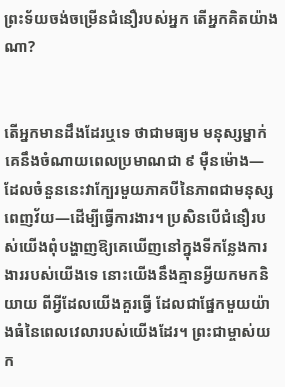ព្រះទ័យចង់ចម្រើនជំនឿរបស់អ្នក តើអ្នកគិតយ៉ាងណា?


តើអ្នកមានដឹងដែរឬទេ ថាជាមធ្យម មនុស្សម្នាក់ គេនឹងចំណាយពេលប្រមាណជា ៩ ម៉ឺនម៉ោង—ដែលចំនួននេះវាក្បែរមួយភាគបីនៃភាពជាមនុស្សពេញវ័យ—ដើម្បីធ្វើការងារ។ ប្រសិនបើជំនឿរបស់យើងពុំបង្ហាញឱ្យគេឃើញនៅក្នុងទីកន្លែងការងាររបស់យើងទេ នោះយើងនឹងគ្មានអ្វីយកមកនិយាយ ពីអ្វីដែលយើងគួរធ្វើ ដែលជាផ្នែកមួយយ៉ាងធំនៃពេលវេលារបស់យើងដែរ។ ព្រះជាម្ចាស់យក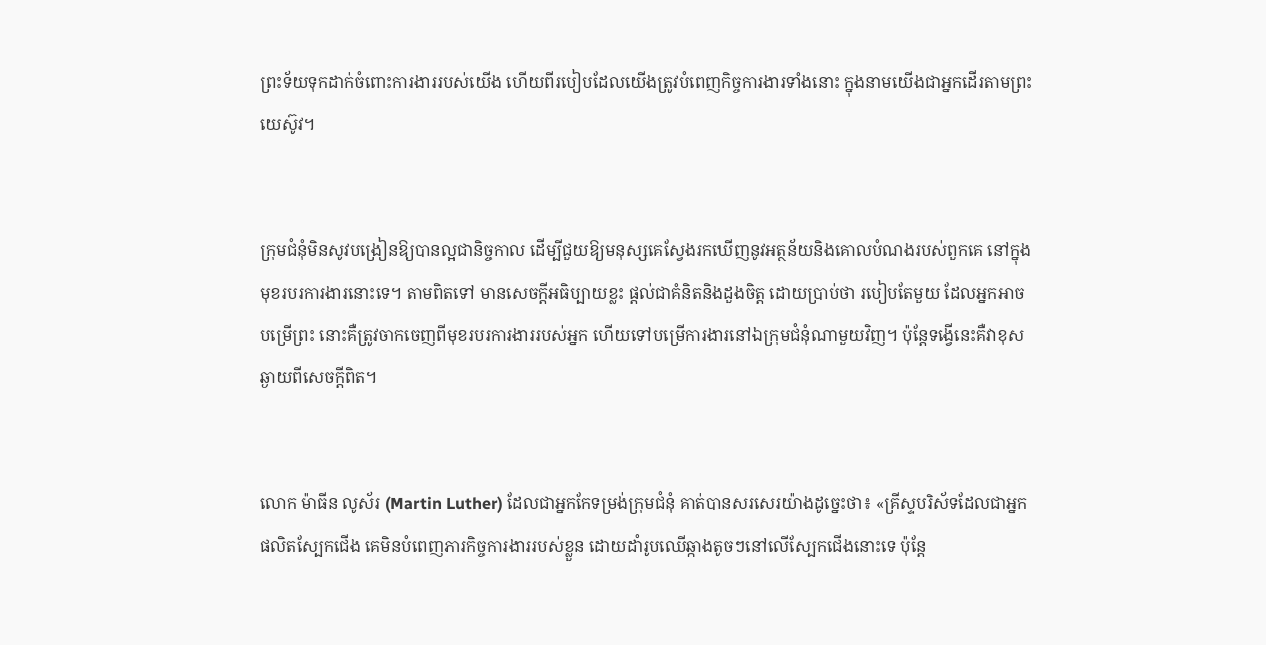ព្រះទ័យទុកដាក់ចំពោះការងាររបស់យើង ហើយពីរបៀបដែលយើងត្រូវបំពេញកិច្ចការងារទាំងនោះ ក្នុងនាមយើងជាអ្នកដើរតាមព្រះយេស៊ូវ។


ក្រុមជំនុំមិនសូវបង្រៀនឱ្យបានល្អជានិច្ចកាល ដើម្បីជួយឱ្យមនុស្សគេស្វែងរកឃើញនូវអត្ថន័យនិងគោលបំណងរបស់ពួកគេ នៅក្នុងមុខរបរការងារនោះទេ។ តាមពិតទៅ មានសេចក្ដីអធិប្បាយខ្លះ ផ្ដល់ជាគំនិតនិងដួងចិត្ត ដោយប្រាប់ថា របៀបតែមួយ ដែលអ្នកអាចបម្រើព្រះ នោះគឺត្រូវចាកចេញពីមុខរបរការងាររបស់អ្នក ហើយទៅបម្រើការងារនៅឯក្រុមជំនុំណាមួយវិញ។ ប៉ុន្តែទង្វើនេះគឺវាខុសឆ្ងាយពីសេចក្ដីពិត។


លោក ម៉ាធីន លូស័រ (Martin Luther) ដែលជាអ្នកកែទម្រង់ក្រុមជំនុំ គាត់បានសរសេរយ៉ាងដូច្នេះថា៖ «គ្រីស្ទបរិស័ទដែលជាអ្នកផលិតស្បែកជើង គេមិនបំពេញភារកិច្ចការងាររបស់ខ្លួន ដោយដាំរូបឈើឆ្កាងតូចៗនៅលើស្បែកជើងនោះទេ ប៉ុន្តែ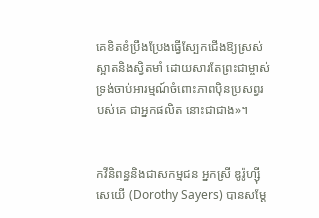គេខិតខំប្រឹងប្រែងធ្វើស្បែកជើងឱ្យស្រស់ស្អាតនិងស្វិតមាំ ដោយសារតែព្រះជាម្ចាស់ ទ្រង់ចាប់អារម្មណ៍ចំពោះភាពប៉ិនប្រសព្វរបស់គេ ជាអ្នកផលិត នោះជាជាង»។


កវីនិពន្ធនិងជាសកម្មជន អ្នកស្រី ឌូរ៉ូហ្ស៊ី សេយើ (Dorothy Sayers) បានសម្ដែ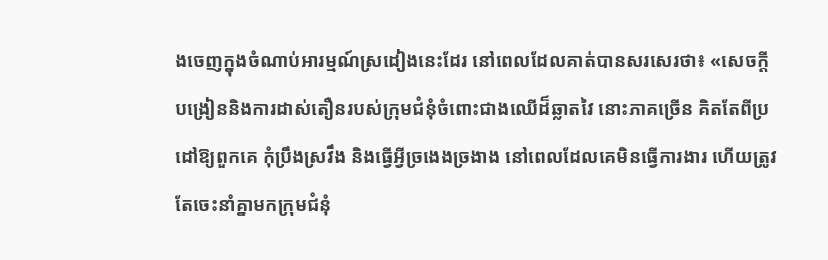ងចេញក្នុងចំណាប់អារម្មណ៍ស្រដៀងនេះដែរ នៅពេលដែលគាត់បានសរសេរថា៖ «សេចក្ដីបង្រៀននិងការដាស់តឿនរបស់ក្រុមជំនុំចំពោះជាងឈើដ៏ឆ្លាតវៃ នោះភាគច្រើន គិតតែពីប្រដៅឱ្យពួកគេ កុំប្រឹងស្រវឹង និងធ្វើអ្វីច្រងេងច្រងាង នៅពេលដែលគេមិនធ្វើការងារ ហើយត្រូវតែចេះនាំគ្នាមកក្រុមជំនុំ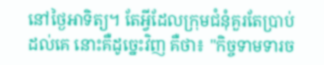នៅថ្ងៃអាទិត្យ។ តែអ្វីដែលក្រុមជំនុំគួរតែប្រាប់ដល់គេ នោះគឺដូច្នេះវិញ គឺថា៖ "កិច្ចទាមទារច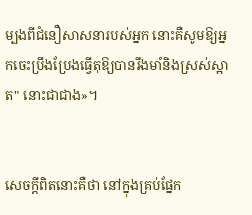ម្បងពីជំនឿសាសនារបស់អ្នក នោះគឺសូមឱ្យអ្នកចេះប្រឹងប្រែងធ្វើតុឱ្យបានរឹងមាំនិងស្រស់ស្អាត" នោះជាជាង»។


សេចក្ដីពិតនោះគឺថា នៅក្នុងគ្រប់ផ្នែក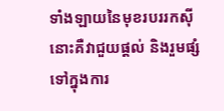ទាំងឡាយនៃមុខរបររកស៊ី នោះគឺវាជួយផ្ដល់ និងរួមផ្សំទៅក្នុងការ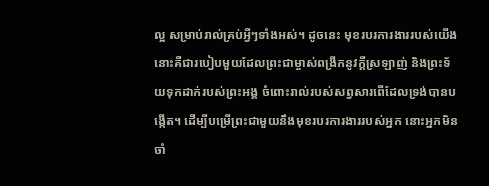ល្អ សម្រាប់រាល់គ្រប់អ្វីៗទាំងអស់។ ដូចនេះ មុខរបរការងាររបស់យើង នោះគឺជារបៀបមួយដែលព្រះជាម្ចាស់ពង្រីកនូវក្ដីស្រឡាញ់ និងព្រះទ័យទុកដាក់របស់ព្រះអង្គ ចំពោះរាល់របស់សព្វសារពើដែលទ្រង់បានបង្កើត។ ដើម្បីបម្រើព្រះជាមួយនឹងមុខរបរការងាររបស់អ្នក នោះអ្នកមិនចាំ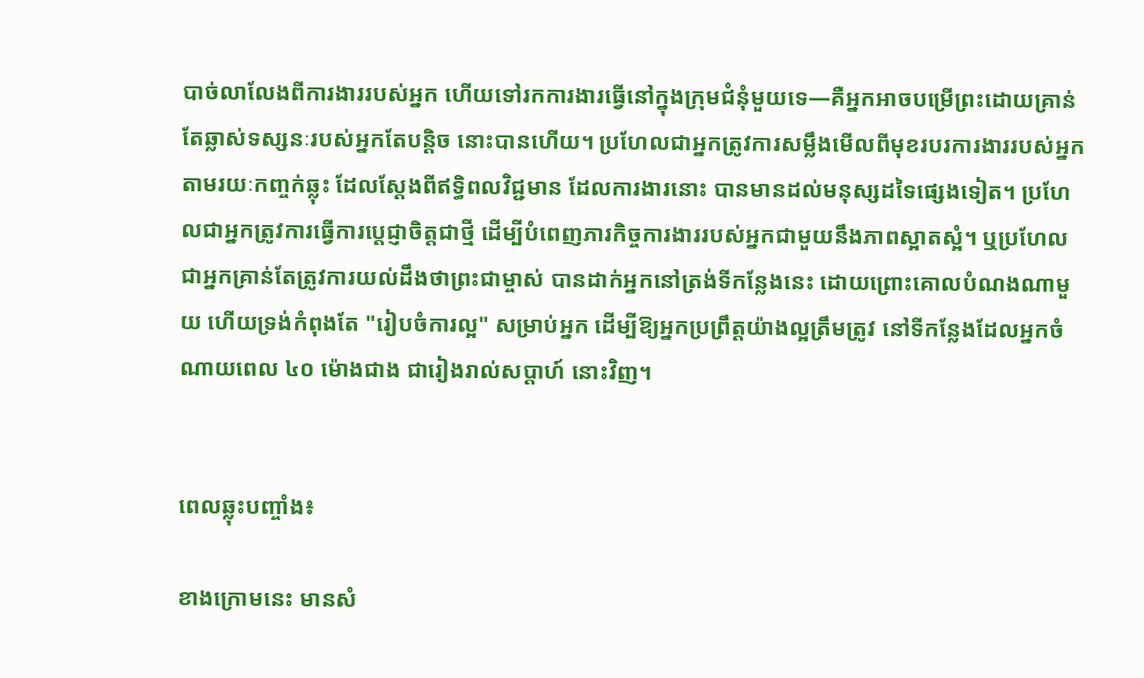បាច់លាលែងពីការងាររបស់អ្នក ហើយទៅរកការងារធ្វើនៅក្នុងក្រុមជំនុំមួយទេ—គឺអ្នកអាចបម្រើព្រះដោយគ្រាន់តែឆ្លាស់ទស្សនៈរបស់អ្នកតែបន្តិច នោះបានហើយ។ ប្រហែលជាអ្នកត្រូវការសម្លឹងមើលពីមុខរបរការងាររបស់អ្នក តាមរយៈកញ្ចក់ឆ្លុះ ដែលស្ដែងពីឥទ្ធិពលវិជ្ជមាន ដែលការងារនោះ បានមានដល់មនុស្សដទៃផ្សេងទៀត។ ប្រហែលជាអ្នកត្រូវការធ្វើការប្ដេជ្ញាចិត្តជាថ្មី ដើម្បីបំពេញភារកិច្ចការងាររបស់អ្នកជាមួយនឹងភាពស្អាតស្អំ។ ឬប្រហែលជាអ្នកគ្រាន់តែត្រូវការយល់ដឹងថាព្រះជាម្ចាស់ បានដាក់អ្នកនៅត្រង់ទីកន្លែងនេះ ដោយព្រោះគោលបំណងណាមួយ ហើយទ្រង់កំពុងតែ "រៀបចំការល្អ" សម្រាប់អ្នក ដើម្បីឱ្យអ្នកប្រព្រឹត្តយ៉ាងល្អត្រឹមត្រូវ នៅទីកន្លែងដែលអ្នកចំណាយពេល ៤០ ម៉ោងជាង ជារៀងរាល់សប្ដាហ៍ នោះវិញ។


ពេលឆ្លុះបញ្ចាំង៖

ខាងក្រោមនេះ មានសំ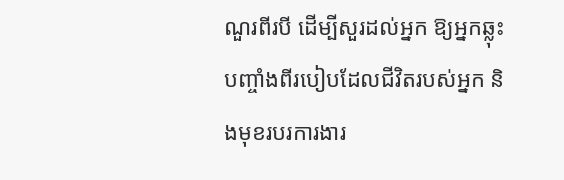ណួរពីរបី ដើម្បីសួរដល់អ្នក ឱ្យអ្នកឆ្លុះបញ្ចាំងពីរបៀបដែលជីវិតរបស់អ្នក និងមុខរបរការងារ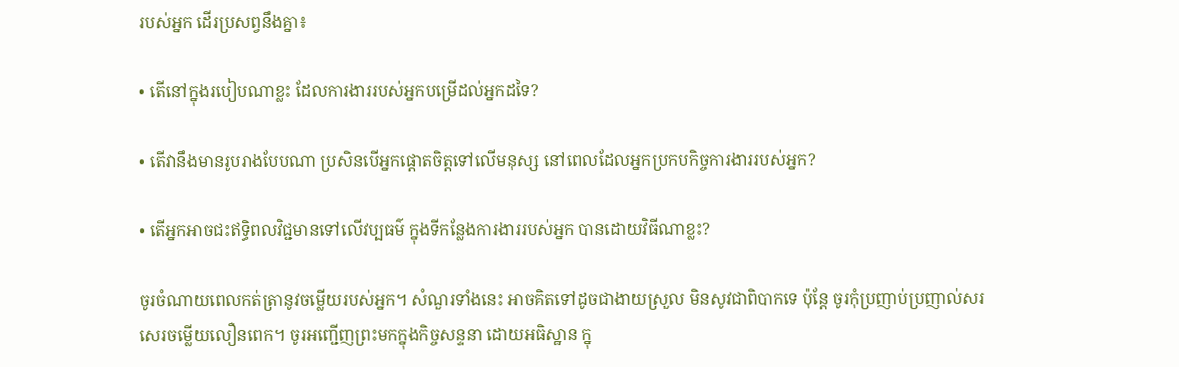របស់អ្នក ដើរប្រសព្វនឹងគ្នា៖

• តើនៅក្នុងរបៀបណាខ្លះ ដែលការងាររបស់អ្នកបម្រើដល់អ្នកដទៃ?

• តើវានឹងមានរូបរាងបែបណា ប្រសិនបើអ្នកផ្ដោតចិត្តទៅលើមនុស្ស នៅពេលដែលអ្នកប្រកបកិច្ចការងាររបស់អ្នក?

• តើអ្នកអាចជះឥទ្ធិពលវិជ្ជមានទៅលើវប្បធម៌ ក្នុងទីកន្លែងការងាររបស់អ្នក បានដោយវិធីណាខ្លះ?

ចូរចំណាយពេលកត់ត្រានូវចម្លើយរបស់អ្នក។ សំណួរទាំងនេះ អាចគិតទៅដូចជាងាយស្រួល មិនសូវជាពិបាកទេ ប៉ុន្តែ ចូរកុំប្រញាប់ប្រញាល់សរសេរចម្លើយលឿនពេក។ ចូរអញ្ជើញព្រះមកក្នុងកិច្ចសន្ទនា ដោយអធិស្ឋាន ក្នុ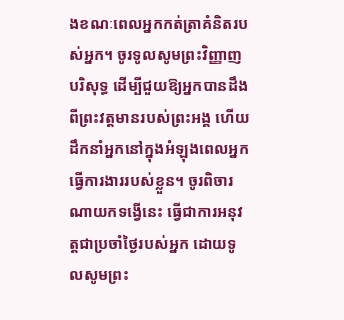ងខណៈពេលអ្នកកត់ត្រាគំនិតរបស់អ្នក។ ចូរទូលសូមព្រះវិញ្ញាញបរិសុទ្ធ ដើម្បីជួយឱ្យអ្នកបានដឹងពីព្រះវត្តមានរបស់ព្រះអង្គ ហើយដឹកនាំអ្នកនៅក្នុងអំឡុងពេលអ្នកធ្វើការងាររបស់ខ្លួន។ ចូរពិចារណាយកទង្វើនេះ ធ្វើជាការអនុវត្តជាប្រចាំថ្ងៃរបស់អ្នក ដោយទូលសូមព្រះ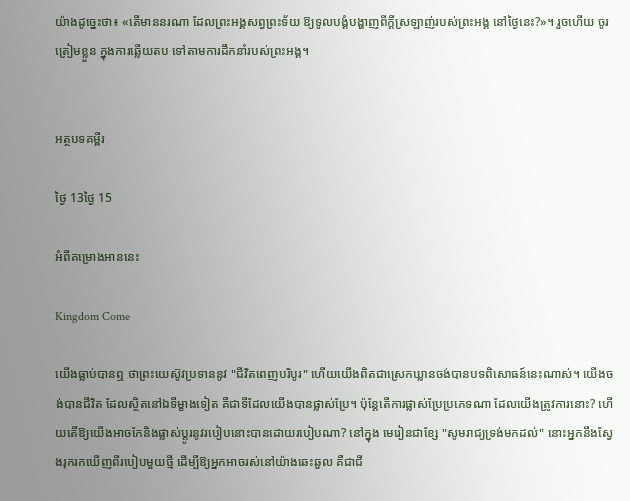យ៉ាងដូច្នេះថា៖ «តើមាននរណា ដែលព្រះអង្គសព្វព្រះទ័យ ឱ្យទូលបង្គំបង្ហាញពីក្ដីស្រឡាញ់របស់ព្រះអង្គ នៅថ្ងៃនេះ?»។ រួចហើយ ចូរត្រៀមខ្លួន ក្នុងការឆ្លើយតប ទៅតាមការដឹកនាំរបស់ព្រះអង្គ។


អត្ថបទគម្ពីរ

ថ្ងៃ 13ថ្ងៃ 15

អំពីគម្រោងអាននេះ

Kingdom Come

យើងធ្លាប់បានឮ ថាព្រះយេស៊ូវប្រទាននូវ "ជីវិតពេញបរិបូរ" ហើយយើងពិតជាស្រេកឃ្លានចង់បានបទពិសោធន៍នេះណាស់។ យើងចង់បានជីវិត ដែលស្ថិតនៅឯទីម្ខាងទៀត គឺជាទីដែលយើងបានផ្លាស់ប្រែ។ ប៉ុន្តែតើការផ្លាស់ប្រែប្រភេទណា ដែលយើងត្រូវការនោះ? ហើយតើឱ្យយើងអាចកែនិងផ្លាស់ប្ដូរនូវរបៀបនោះបានដោយរបៀបណា? នៅក្នុង មេរៀនជាខ្សែ "សូមរាជ្យទ្រង់មកដល់" នោះអ្នកនឹងស្វែងរុករកឃើញពីរបៀបមួយថ្មី ដើម្បីឱ្យអ្នកអាចរស់នៅយ៉ាងឆេះឆួល គឺជាជី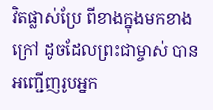វិតផ្លាស់ប្រែ ពីខាងក្នុងមកខាងក្រៅ ដូចដែលព្រះជាម្ចាស់ បានអញ្ជើញរូបអ្នក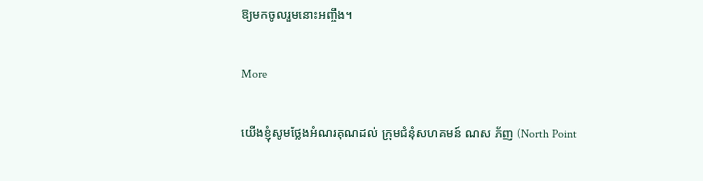ឱ្យមកចូលរួមនោះអញ្ចឹង។

More

យើងខ្ញុំសូមថ្លែងអំណរគុណដល់ ក្រុមជំនុំសហគមន៍ ណស ភ័ញ (North Point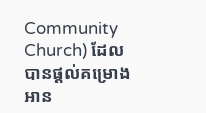Community Church) ដែលបានផ្ដល់គម្រោងអាន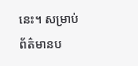នេះ។ សម្រាប់ព័ត៌មានប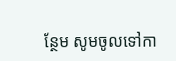ន្ថែម សូមចូលទៅកា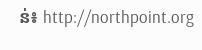ន់៖ http://northpoint.org